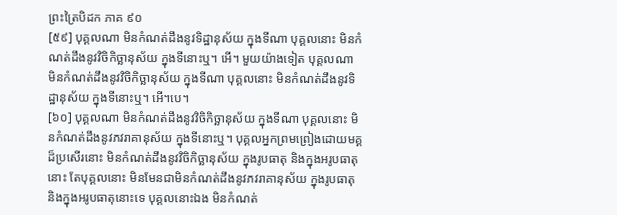ព្រះត្រៃបិដក ភាគ ៩០
[៥៩] បុគ្គលណា មិនកំណត់ដឹងនូវទិដ្ឋានុស័យ ក្នុងទីណា បុគ្គលនោះ មិនកំណត់ដឹងនូវវិចិកិច្ឆានុស័យ ក្នុងទីនោះឬ។ អើ។ មួយយ៉ាងទៀត បុគ្គលណា មិនកំណត់ដឹងនូវវិចិកិច្ឆានុស័យ ក្នុងទីណា បុគ្គលនោះ មិនកំណត់ដឹងនូវទិដ្ឋានុស័យ ក្នុងទីនោះឬ។ អើ។បេ។
[៦០] បុគ្គលណា មិនកំណត់ដឹងនូវវិចិកិច្ឆានុស័យ ក្នុងទីណា បុគ្គលនោះ មិនកំណត់ដឹងនូវភវរាគានុស័យ ក្នុងទីនោះឬ។ បុគ្គលអ្នកព្រមព្រៀងដោយមគ្គដ៏ប្រសើរនោះ មិនកំណត់ដឹងនូវវិចិកិច្ឆានុស័យ ក្នុងរូបធាតុ និងក្នុងអរូបធាតុនោះ តែបុគ្គលនោះ មិនមែនជាមិនកំណត់ដឹងនូវភវរាគានុស័យ ក្នុងរូបធាតុ និងក្នុងអរូបធាតុនោះទេ បុគ្គលនោះឯង មិនកំណត់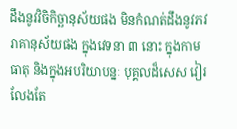ដឹងនូវវិចិកិច្ឆានុស័យផង មិនកំណត់ដឹងនូវភវរាគានុស័យផង ក្នុងវេទនា ៣ នោះ ក្នុងកាមធាតុ និងក្នុងអបរិយាបន្នៈ បុគ្គលដ៏សេស វៀរលែងតែ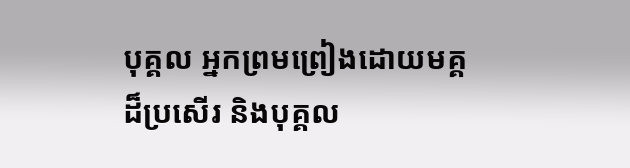បុគ្គល អ្នកព្រមព្រៀងដោយមគ្គដ៏ប្រសើរ និងបុគ្គល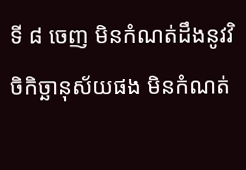ទី ៨ ចេញ មិនកំណត់ដឹងនូវវិចិកិច្ឆានុស័យផង មិនកំណត់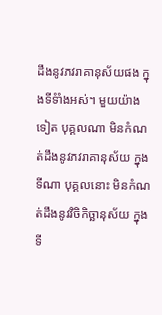ដឹងនូវភវរាគានុស័យផង ក្នុងទីទំាំងអស់។ មួយយ៉ាងទៀត បុគ្គលណា មិនកំណត់ដឹងនូវភវរាគានុស័យ ក្នុងទីណា បុគ្គលនោះ មិនកំណត់ដឹងនូវវិចិកិច្ឆានុស័យ ក្នុងទី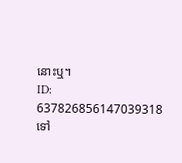នោះឬ។
ID: 637826856147039318
ទៅ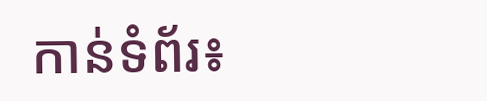កាន់ទំព័រ៖